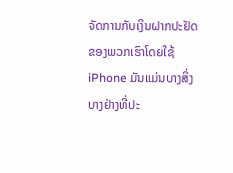ຈັດການກັບເງິນຝາກປະຢັດຂອງພວກເຮົາໂດຍໃຊ້ iPhone ມັນແມ່ນບາງສິ່ງບາງຢ່າງທີ່ປະ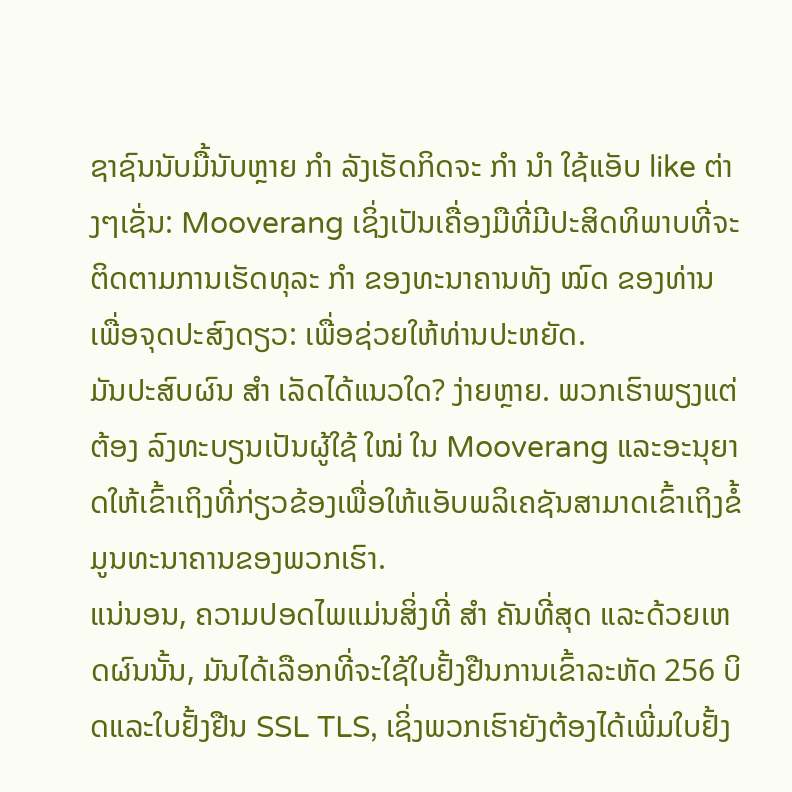ຊາຊົນນັບມື້ນັບຫຼາຍ ກຳ ລັງເຮັດກິດຈະ ກຳ ນຳ ໃຊ້ແອັບ like ຕ່າງໆເຊັ່ນ: Mooverang ເຊິ່ງເປັນເຄື່ອງມືທີ່ມີປະສິດທິພາບທີ່ຈະຕິດຕາມການເຮັດທຸລະ ກຳ ຂອງທະນາຄານທັງ ໝົດ ຂອງທ່ານເພື່ອຈຸດປະສົງດຽວ: ເພື່ອຊ່ວຍໃຫ້ທ່ານປະຫຍັດ.
ມັນປະສົບຜົນ ສຳ ເລັດໄດ້ແນວໃດ? ງ່າຍຫຼາຍ. ພວກເຮົາພຽງແຕ່ຕ້ອງ ລົງທະບຽນເປັນຜູ້ໃຊ້ ໃໝ່ ໃນ Mooverang ແລະອະນຸຍາດໃຫ້ເຂົ້າເຖິງທີ່ກ່ຽວຂ້ອງເພື່ອໃຫ້ແອັບພລິເຄຊັນສາມາດເຂົ້າເຖິງຂໍ້ມູນທະນາຄານຂອງພວກເຮົາ.
ແນ່ນອນ, ຄວາມປອດໄພແມ່ນສິ່ງທີ່ ສຳ ຄັນທີ່ສຸດ ແລະດ້ວຍເຫດຜົນນັ້ນ, ມັນໄດ້ເລືອກທີ່ຈະໃຊ້ໃບຢັ້ງຢືນການເຂົ້າລະຫັດ 256 ບິດແລະໃບຢັ້ງຢືນ SSL TLS, ເຊິ່ງພວກເຮົາຍັງຕ້ອງໄດ້ເພີ່ມໃບຢັ້ງ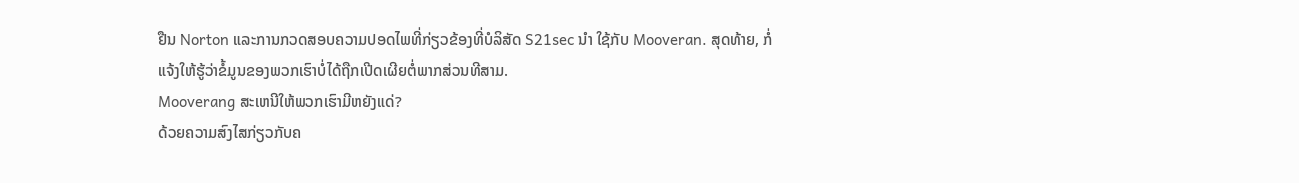ຢືນ Norton ແລະການກວດສອບຄວາມປອດໄພທີ່ກ່ຽວຂ້ອງທີ່ບໍລິສັດ S21sec ນຳ ໃຊ້ກັບ Mooveran. ສຸດທ້າຍ, ກໍ່ແຈ້ງໃຫ້ຮູ້ວ່າຂໍ້ມູນຂອງພວກເຮົາບໍ່ໄດ້ຖືກເປີດເຜີຍຕໍ່ພາກສ່ວນທີສາມ.
Mooverang ສະເຫນີໃຫ້ພວກເຮົາມີຫຍັງແດ່?
ດ້ວຍຄວາມສົງໄສກ່ຽວກັບຄ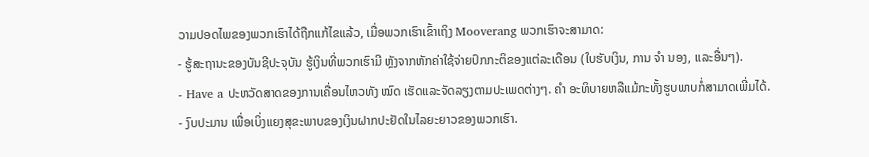ວາມປອດໄພຂອງພວກເຮົາໄດ້ຖືກແກ້ໄຂແລ້ວ, ເມື່ອພວກເຮົາເຂົ້າເຖິງ Mooverang ພວກເຮົາຈະສາມາດ:
- ຮູ້ສະຖານະຂອງບັນຊີປະຈຸບັນ ຮູ້ເງິນທີ່ພວກເຮົາມີ ຫຼັງຈາກຫັກຄ່າໃຊ້ຈ່າຍປົກກະຕິຂອງແຕ່ລະເດືອນ (ໃບຮັບເງິນ, ການ ຈຳ ນອງ, ແລະອື່ນໆ).
- Have a ປະຫວັດສາດຂອງການເຄື່ອນໄຫວທັງ ໝົດ ເຮັດແລະຈັດລຽງຕາມປະເພດຕ່າງໆ. ຄຳ ອະທິບາຍຫລືແມ້ກະທັ້ງຮູບພາບກໍ່ສາມາດເພີ່ມໄດ້.
- ງົບປະມານ ເພື່ອເບິ່ງແຍງສຸຂະພາບຂອງເງິນຝາກປະຢັດໃນໄລຍະຍາວຂອງພວກເຮົາ.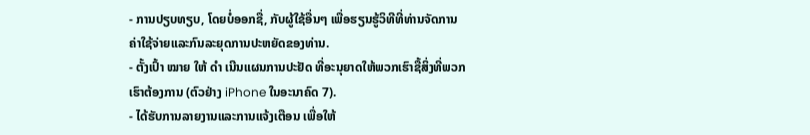- ການປຽບທຽບ, ໂດຍບໍ່ອອກຊື່, ກັບຜູ້ໃຊ້ອື່ນໆ ເພື່ອຮຽນຮູ້ວິທີທີ່ທ່ານຈັດການຄ່າໃຊ້ຈ່າຍແລະກົນລະຍຸດການປະຫຍັດຂອງທ່ານ.
- ຕັ້ງເປົ້າ ໝາຍ ໃຫ້ ດຳ ເນີນແຜນການປະຢັດ ທີ່ອະນຸຍາດໃຫ້ພວກເຮົາຊື້ສິ່ງທີ່ພວກເຮົາຕ້ອງການ (ຕົວຢ່າງ iPhone ໃນອະນາຄົດ 7).
- ໄດ້ຮັບການລາຍງານແລະການແຈ້ງເຕືອນ ເພື່ອໃຫ້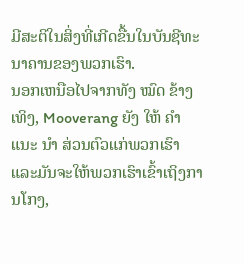ມີສະຕິໃນສິ່ງທີ່ເກີດຂື້ນໃນບັນຊີທະນາຄານຂອງພວກເຮົາ.
ນອກເຫນືອໄປຈາກທັງ ໝົດ ຂ້າງເທິງ, Mooverang ຍັງ ໃຫ້ ຄຳ ແນະ ນຳ ສ່ວນຕົວແກ່ພວກເຮົາ ແລະມັນຈະໃຫ້ພວກເຮົາເຂົ້າເຖິງການໂກງ,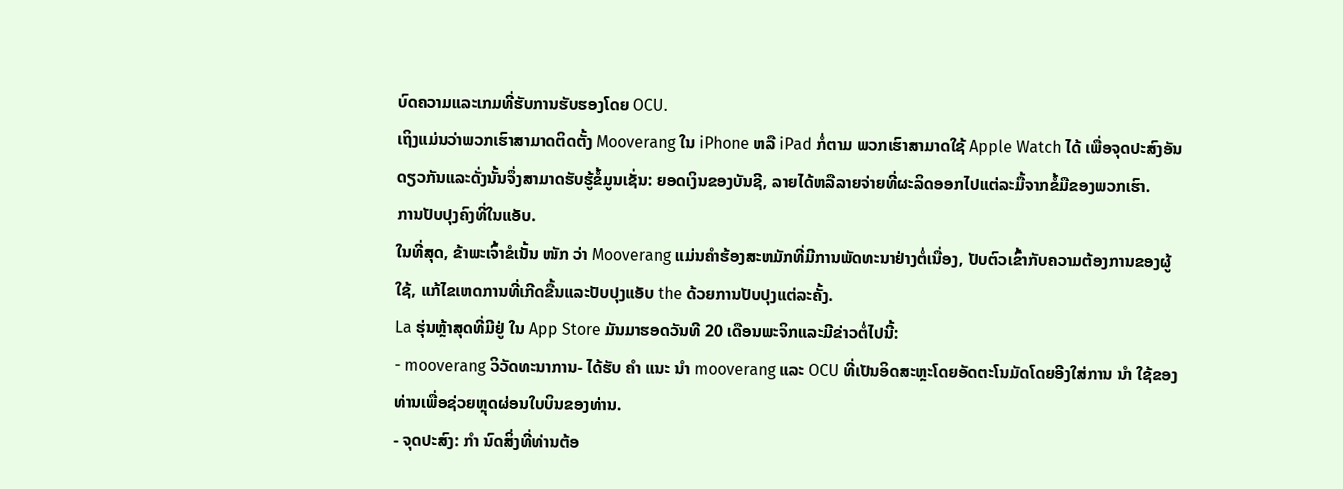ບົດຄວາມແລະເກມທີ່ຮັບການຮັບຮອງໂດຍ OCU.
ເຖິງແມ່ນວ່າພວກເຮົາສາມາດຕິດຕັ້ງ Mooverang ໃນ iPhone ຫລື iPad ກໍ່ຕາມ ພວກເຮົາສາມາດໃຊ້ Apple Watch ໄດ້ ເພື່ອຈຸດປະສົງອັນດຽວກັນແລະດັ່ງນັ້ນຈຶ່ງສາມາດຮັບຮູ້ຂໍ້ມູນເຊັ່ນ: ຍອດເງິນຂອງບັນຊີ, ລາຍໄດ້ຫລືລາຍຈ່າຍທີ່ຜະລິດອອກໄປແຕ່ລະມື້ຈາກຂໍ້ມືຂອງພວກເຮົາ.
ການປັບປຸງຄົງທີ່ໃນແອັບ.
ໃນທີ່ສຸດ, ຂ້າພະເຈົ້າຂໍເນັ້ນ ໜັກ ວ່າ Mooverang ແມ່ນຄໍາຮ້ອງສະຫມັກທີ່ມີການພັດທະນາຢ່າງຕໍ່ເນື່ອງ, ປັບຕົວເຂົ້າກັບຄວາມຕ້ອງການຂອງຜູ້ໃຊ້, ແກ້ໄຂເຫດການທີ່ເກີດຂື້ນແລະປັບປຸງແອັບ the ດ້ວຍການປັບປຸງແຕ່ລະຄັ້ງ.
La ຮຸ່ນຫຼ້າສຸດທີ່ມີຢູ່ ໃນ App Store ມັນມາຮອດວັນທີ 20 ເດືອນພະຈິກແລະມີຂ່າວຕໍ່ໄປນີ້:
- mooverang ວິວັດທະນາການ- ໄດ້ຮັບ ຄຳ ແນະ ນຳ mooverang ແລະ OCU ທີ່ເປັນອິດສະຫຼະໂດຍອັດຕະໂນມັດໂດຍອີງໃສ່ການ ນຳ ໃຊ້ຂອງທ່ານເພື່ອຊ່ວຍຫຼຸດຜ່ອນໃບບິນຂອງທ່ານ.
- ຈຸດປະສົງ: ກຳ ນົດສິ່ງທີ່ທ່ານຕ້ອ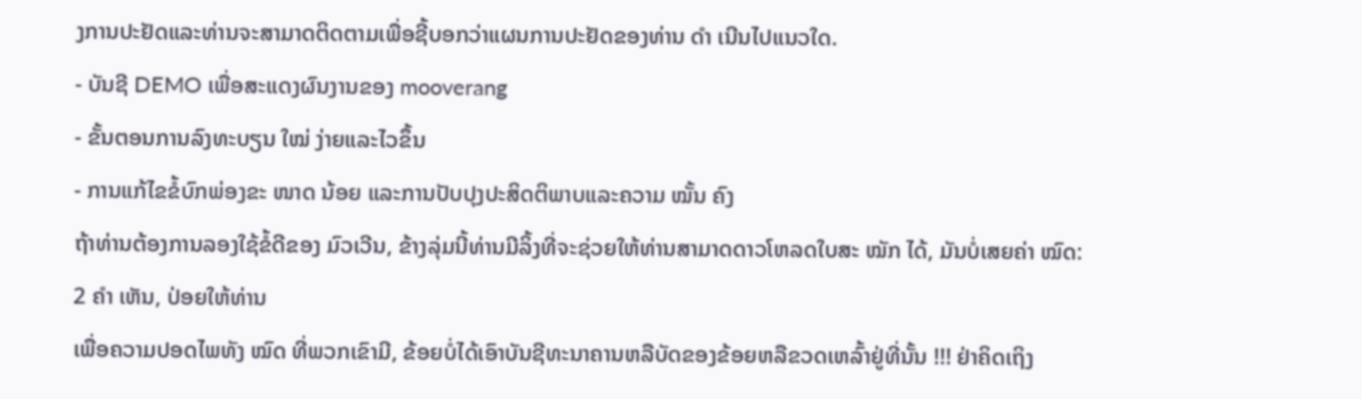ງການປະຢັດແລະທ່ານຈະສາມາດຕິດຕາມເພື່ອຊີ້ບອກວ່າແຜນການປະຢັດຂອງທ່ານ ດຳ ເນີນໄປແນວໃດ.
- ບັນຊີ DEMO ເພື່ອສະແດງຜົນງານຂອງ mooverang
- ຂັ້ນຕອນການລົງທະບຽນ ໃໝ່ ງ່າຍແລະໄວຂຶ້ນ
- ການແກ້ໄຂຂໍ້ບົກພ່ອງຂະ ໜາດ ນ້ອຍ ແລະການປັບປຸງປະສິດຕິພາບແລະຄວາມ ໝັ້ນ ຄົງ
ຖ້າທ່ານຕ້ອງການລອງໃຊ້ຂໍ້ດີຂອງ ມົວເວີນ, ຂ້າງລຸ່ມນີ້ທ່ານມີລິ້ງທີ່ຈະຊ່ວຍໃຫ້ທ່ານສາມາດດາວໂຫລດໃບສະ ໝັກ ໄດ້, ມັນບໍ່ເສຍຄ່າ ໝົດ:
2 ຄຳ ເຫັນ, ປ່ອຍໃຫ້ທ່ານ
ເພື່ອຄວາມປອດໄພທັງ ໝົດ ທີ່ພວກເຂົາມີ, ຂ້ອຍບໍ່ໄດ້ເອົາບັນຊີທະນາຄານຫລືບັດຂອງຂ້ອຍຫລືຂວດເຫລົ້າຢູ່ທີ່ນັ້ນ !!! ຢ່າຄິດເຖິງ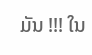ມັນ !!! ໃນ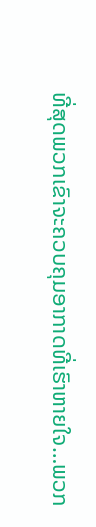ທີ່ສຸດພວກເຂົາຈະຄວບຄຸມອາກາດທີ່ເຮົາຫາຍໃຈ…ພວກ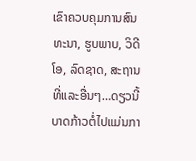ເຂົາຄວບຄຸມການສົນທະນາ, ຮູບພາບ, ວິດີໂອ, ລົດຊາດ, ສະຖານທີ່ແລະອື່ນໆ…ດຽວນີ້ບາດກ້າວຕໍ່ໄປແມ່ນກາ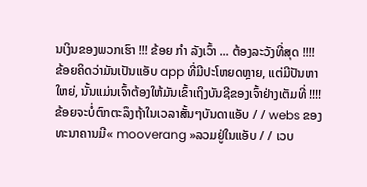ນເງິນຂອງພວກເຮົາ !!! ຂ້ອຍ ກຳ ລັງເວົ້າ ... ຕ້ອງລະວັງທີ່ສຸດ !!!!
ຂ້ອຍຄິດວ່າມັນເປັນແອັບ app ທີ່ມີປະໂຫຍດຫຼາຍ, ແຕ່ມີປັນຫາໃຫຍ່, ນັ້ນແມ່ນເຈົ້າຕ້ອງໃຫ້ມັນເຂົ້າເຖິງບັນຊີຂອງເຈົ້າຢ່າງເຕັມທີ່ !!!! ຂ້ອຍຈະບໍ່ຕົກຕະລຶງຖ້າໃນເວລາສັ້ນໆບັນດາແອັບ / / webs ຂອງທະນາຄານມີ« mooverang »ລວມຢູ່ໃນແອັບ / / ເວບ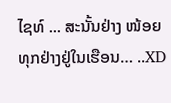ໄຊທ໌ ... ສະນັ້ນຢ່າງ ໜ້ອຍ ທຸກຢ່າງຢູ່ໃນເຮືອນ… ..XD